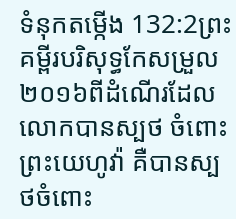ទំនុកតម្កើង 132:2ព្រះគម្ពីរបរិសុទ្ធកែសម្រួល ២០១៦ពីដំណើរដែលលោកបានស្បថ ចំពោះព្រះយេហូវ៉ា គឺបានស្បថចំពោះ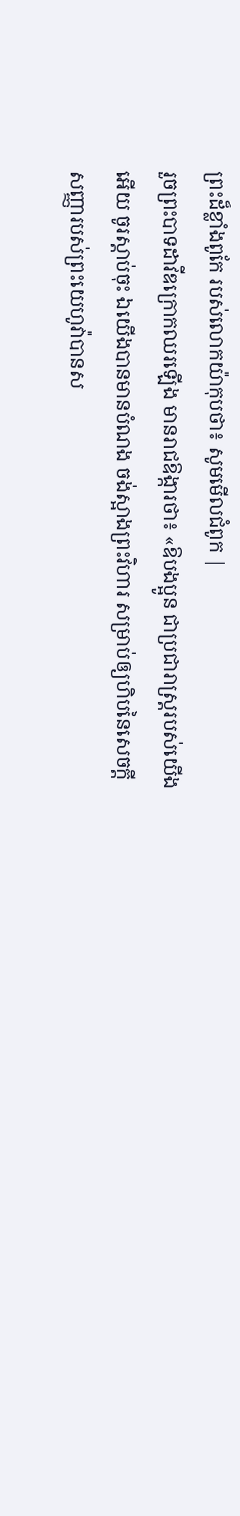ព្រះដ៏ខ្លាំងពូកែ របស់លោកយ៉ាកុបថា៖ សូមមើលជំពូក |
រួចព្រះបាទដាវីឌក្រោកឈរឡើង មានរាជឱង្ការថា៖ «ឱបងប្អូន ជាប្រជារាស្ត្ររបស់យើងអើយ ចូរស្តាប់ចុះ ឯយើងបានមានបំណង ចង់ស្អាងព្រះវិហារ សម្រាប់ឲ្យហិបនៃសេចក្ដីសញ្ញារបស់ព្រះយេហូវ៉ាបានស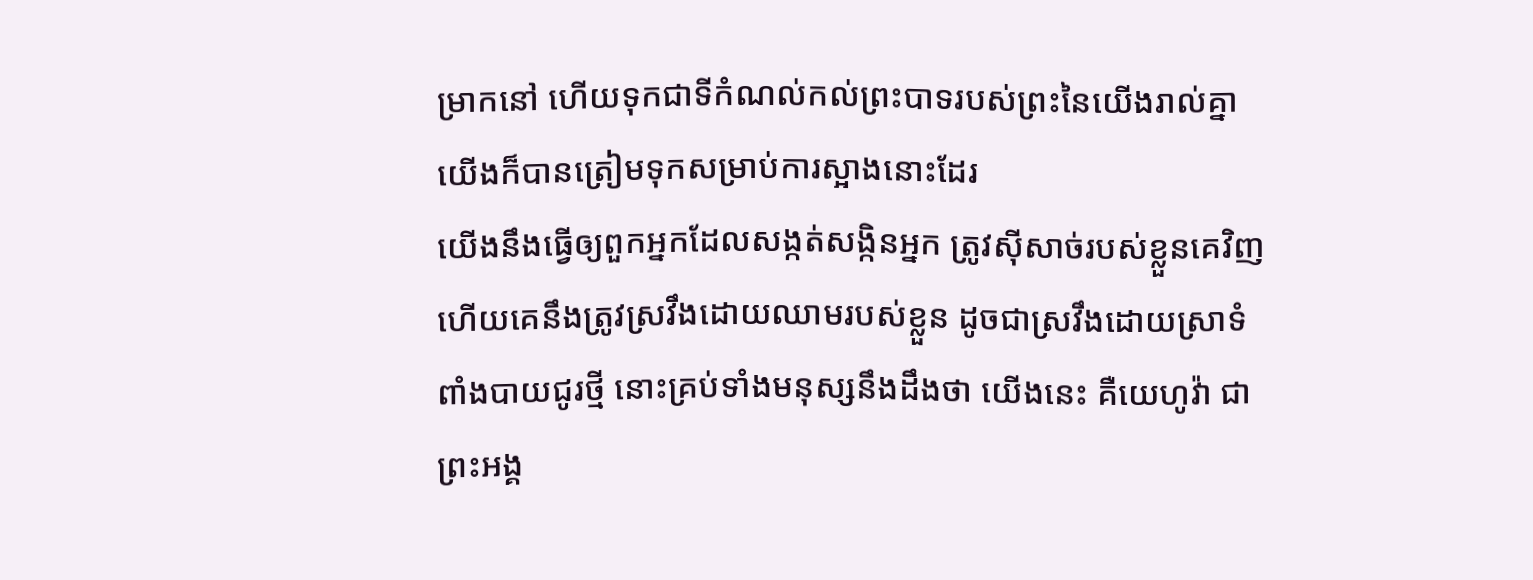ម្រាកនៅ ហើយទុកជាទីកំណល់កល់ព្រះបាទរបស់ព្រះនៃយើងរាល់គ្នា យើងក៏បានត្រៀមទុកសម្រាប់ការស្អាងនោះដែរ
យើងនឹងធ្វើឲ្យពួកអ្នកដែលសង្កត់សង្កិនអ្នក ត្រូវស៊ីសាច់របស់ខ្លួនគេវិញ ហើយគេនឹងត្រូវស្រវឹងដោយឈាមរបស់ខ្លួន ដូចជាស្រវឹងដោយស្រាទំពាំងបាយជូរថ្មី នោះគ្រប់ទាំងមនុស្សនឹងដឹងថា យើងនេះ គឺយេហូវ៉ា ជាព្រះអង្គ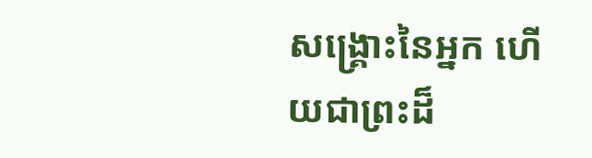សង្គ្រោះនៃអ្នក ហើយជាព្រះដ៏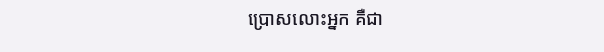ប្រោសលោះអ្នក គឺជា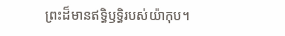ព្រះដ៏មានឥទ្ធិឫទ្ធិរបស់យ៉ាកុប។